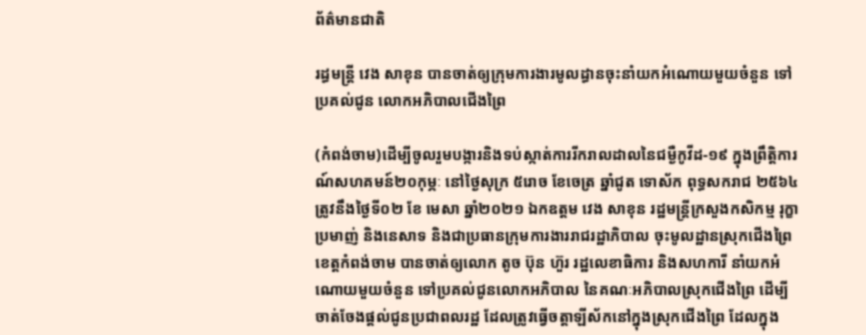ព័ត៌មានជាតិ

រដ្ធមន្ដ្រី វេង សាខុន បានចាត់ឲ្យក្រុមការងារមូលដ្ធានចុះនាំយកអំណោយមួយចំនួន ទៅប្រគល់ជូន លោកអភិបាលជើងព្រៃ

(កំពង់ចាម)ដើម្បីចូលរួមបង្ការនិងទប់ស្កាត់ការរីករាលដាលនៃជម្ងឺកូវីដ-១៩ ក្នុងព្រឹត្តិការណ៍សហគមន៍២០កុម្ភៈ នៅថ្ងៃសុក្រ ៥រោច ខែចេត្រ ឆ្នាំជូត ទោស័ក ពុទ្ធសករាជ ២៥៦៤ ត្រូវនឹងថ្ងៃទី០២ ខែ មេសា ឆ្នាំ២០២១ ឯកឧត្តម វេង សាខុន រដ្ឋមន្រ្តីក្រសួងកសិកម្ម រុក្ខាប្រមាញ់ និងនេសាទ និងជាប្រធានក្រុមការងាររាជរដ្ឋាភិបាល ចុះមូលដ្ឋានស្រុកជើងព្រៃ ខេត្តកំពង់ចាម បានចាត់ឲ្យលោក តូច ប៊ុន ហ៊ួរ រដ្ឋលេខាធិការ និងសហការី នាំយកអំណោយមួយចំនួន ទៅប្រគល់ជូនលោកអភិបាល នៃគណៈអភិបាលស្រុកជើងព្រៃ ដើម្បីចាត់ចែងផ្តល់ជូនប្រជាពលរដ្ឋ ដែលត្រូវធ្វើចត្តាឡីស័កនៅក្នុងស្រុកជើងព្រៃ ដែលក្នុង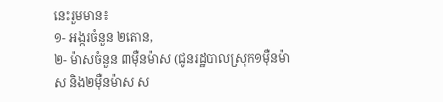នេះរួមមាន៖
១- អង្ករចំនួន ២តោន,
២- ម៉ាសចំនួន ៣ម៉ឺនម៉ាស (ជូនរដ្ឋបាលស្រុក១ម៉ឺនម៉ាស និង២ម៉ឺនម៉ាស ស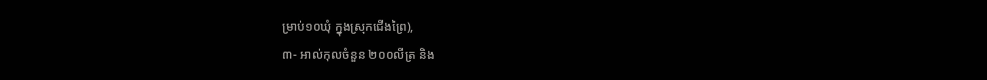ម្រាប់១០ឃុំ ក្នុងស្រុកជើងព្រៃ),
៣- អាល់កុលចំនួន ២០០លីត្រ និង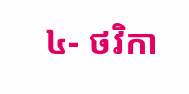៤- ថវិកា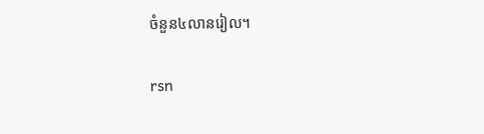ចំនួន៤លានរៀល។

rsn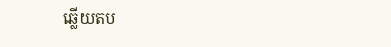ឆ្លើយតប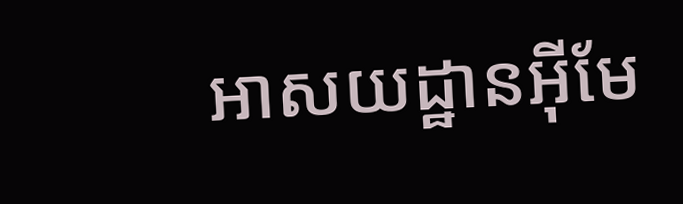អាសយដ្ឋានអ៊ីមែ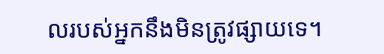លរបស់អ្នកនឹងមិនត្រូវផ្សាយទេ។